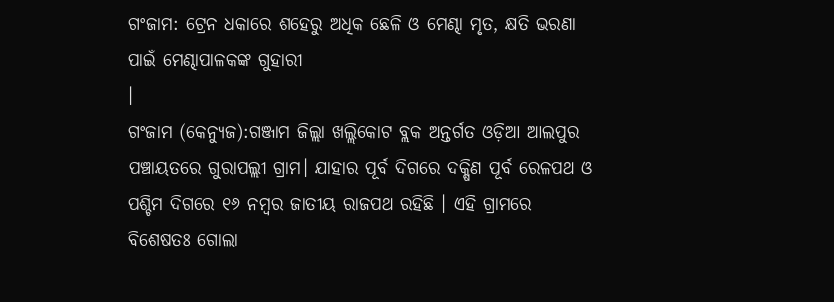ଗଂଜାମ: ଟ୍ରେନ ଧକାରେ ଶହେରୁ ଅଧିକ ଛେଳି ଓ ମେଣ୍ଢା ମୃତ, କ୍ଷତି ଭରଣା ପାଇଁ ମେଣ୍ଢାପାଳକଙ୍କ ଗୁହାରୀ
।
ଗଂଜାମ (କେନ୍ୟୁଜ):ଗଞ୍ଜାମ ଜିଲ୍ଲା ଖଲ୍ଲିକୋଟ ବ୍ଲକ ଅନ୍ତର୍ଗତ ଓଡ଼ିଆ ଆଲପୁର ପଞ୍ଚାୟତରେ ଗୁରାପଲ୍ଲୀ ଗ୍ରାମ। ଯାହାର ପୂର୍ବ ଦିଗରେ ଦକ୍ଷିଣ ପୂର୍ବ ରେଳପଥ ଓ ପଶ୍ଚିମ ଦିଗରେ ୧୬ ନମ୍ବର ଜାତୀୟ ରାଜପଥ ରହିଛି । ଏହି ଗ୍ରାମରେ ବିଶେଷତଃ ଗୋଲା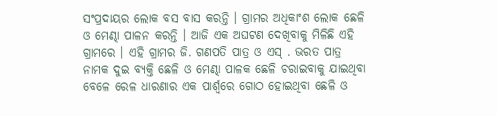ସଂପ୍ରଦାୟର ଲୋକ ବସ ବାସ କରନ୍ତି । ଗ୍ରାମର ଅଧିକାଂଶ ଲୋକ ଛେଳି ଓ ମେଣ୍ଢା ପାଳନ କରନ୍ତି । ଆଜି ଏକ ଅଘଟଣ ଦେଖିବାକୁ ମିଳିଛି ଏହି ଗ୍ରାମରେ । ଏହି ଗ୍ରାମର ଜି. ଗଣପତି ପାତ୍ର ଓ ଏସ୍ . ଭରତ ପାତ୍ର ନାମକ ଦୁଇ ବ୍ୟକ୍ତି ଛେଳି ଓ ମେଣ୍ଢା ପାଳକ ଛେଳି ଚରାଇବାକୁ ଯାଇଥିବା ବେଳେ ରେଳ ଧାରଣାର ଏକ ପାର୍ଶ୍ବରେ ଗୋଠ ହୋଇଥିବା ଛେଳି ଓ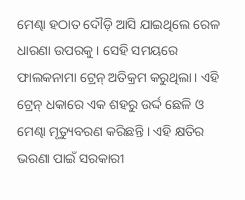ମେଣ୍ଢା ହଠାତ ଦୌଡ଼ି ଆସି ଯାଇଥିଲେ ରେଳ ଧାରଣା ଉପରକୁ । ସେହି ସମୟରେ ଫାଲକନାମା ଟ୍ରେନ୍ ଅତିକ୍ରମ କରୁଥିଲା। ଏହି ଟ୍ରେନ୍ ଧକାରେ ଏକ ଶହରୁ ଉର୍ଦ୍ଦ ଛେଳି ଓ ମେଣ୍ଢା ମୃତ୍ୟୁବରଣ କରିଛନ୍ତି । ଏହି କ୍ଷତିର ଭରଣା ପାଇଁ ସରକାରୀ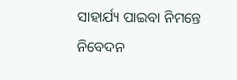ସାହାର୍ଯ୍ୟ ପାଇବା ନିମନ୍ତେ ନିବେଦନ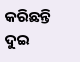କରିଛନ୍ତି ଦୁଇ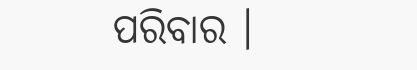ପରିବାର ।